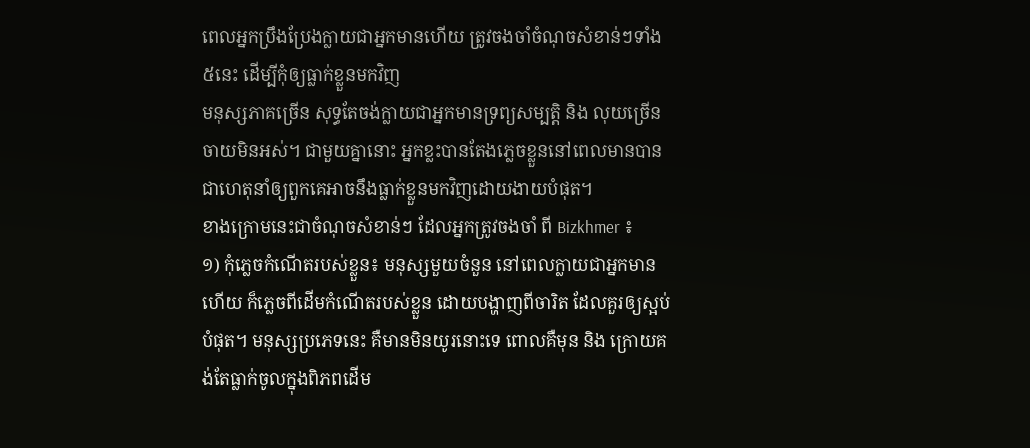ពេលអ្នកប្រឹងប្រែងក្លាយជាអ្នកមានហើយ ត្រូវចងចាំចំណុចសំខាន់ៗទាំង៥នេះ ដើម្បីកុំឲ្យធ្លាក់ខ្លួនមកវិញ
មនុស្សភាគច្រើន សុទ្ធតែចង់ក្លាយជាអ្នកមានទ្រព្យសម្បត្តិ និង លុយច្រើនចាយមិនអស់។ ជាមួយគ្នានោះ អ្នកខ្លះបានតែងភ្លេចខ្លួននៅពេលមានបាន ជាហេតុនាំឲ្យពួកគេអាចនឹងធ្លាក់ខ្លួនមកវិញដោយងាយបំផុត។
ខាងក្រោមនេះជាចំណុចសំខាន់ៗ ដែលអ្នកត្រូវចងចាំ ពី Bizkhmer ៖
១) កុំភ្លេចកំណើតរបស់ខ្លួន៖ មនុស្សមួយចំនួន នៅពេលក្លាយជាអ្នកមានហើយ ក៏ភ្លេចពីដើមកំណើតរបស់ខ្លួន ដោយបង្ហាញពីចារិត ដែលគួរឲ្យស្អប់បំផុត។ មនុស្សប្រភេទនេះ គឺមានមិនយូរនោះទេ ពោលគឺមុន និង ក្រោយគង់តែធ្លាក់ចូលក្នុងពិភពដើម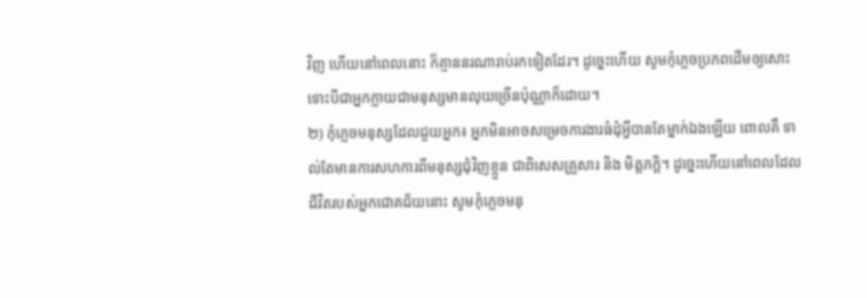វិញ ហើយនៅពេលនោះ ក៏គ្មាននរណារាប់រកទៀតដែរ។ ដូច្នេះហើយ សូមកុំភ្លេចប្រភពដើមឲ្យសោះ ទោះបីជាអ្នកក្លាយជាមនុស្សមានលុយច្រើនប៉ុណ្ណាក៏ដោយ។
២) កុំភ្លេចមនុស្សដែលជួយអ្នក៖ អ្នកមិនអាចសម្រេចការងារធំដុំអ្វីបានតែម្នាក់ឯងឡើយ ពោលគឺ ទាល់តែមានការសហការពីមនុស្សជុំវិញខ្លួន ជាពិសេសគ្រួសារ និង មិត្តភក្ដិ។ ដូច្នេះហើយនៅពេលដែលជីវិតរបស់អ្នកជោគជ័យនោះ សូមកុំភ្លេចមនុ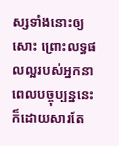ស្សទាំងនោះឲ្យសោះ ព្រោះលទ្ធផលល្អរបស់អ្នកនាពេលបច្ចុប្បន្ននេះ ក៏ដោយសារតែ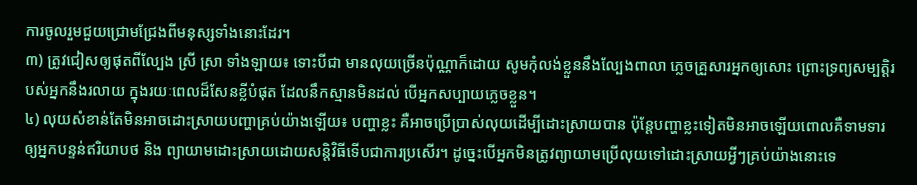ការចូលរួមជួយជ្រោមជ្រែងពីមនុស្សទាំងនោះដែរ។
៣) ត្រូវជៀសឲ្យផុតពីល្បែង ស្រី ស្រា ទាំងឡាយ៖ ទោះបីជា មានលុយច្រើនប៉ុណ្ណាក៏ដោយ សូមកុំលង់ខ្លួននឹងល្បែងពាលា ភ្លេចគ្រួសារអ្នកឲ្យសោះ ព្រោះទ្រព្យសម្បត្តិរបស់អ្នកនឹងរលាយ ក្នុងរយៈពេលដ៏សែនខ្លីបំផុត ដែលនឹកស្មានមិនដល់ បើអ្នកសប្បាយភ្លេចខ្លួន។
៤) លុយសំខាន់តែមិនអាចដោះស្រាយបញ្ហាគ្រប់យ៉ាងឡើយ៖ បញ្ហាខ្លះ គឺអាចប្រើប្រាស់លុយដើម្បីដោះស្រាយបាន ប៉ុន្តែបញ្ហាខ្លះទៀតមិនអាចឡើយពោលគឺទាមទារឲ្យអ្នកបន្ទន់ឥរិយាបថ និង ព្យាយាមដោះស្រាយដោយសន្តិវិធីទើបជាការប្រសើរ។ ដូច្នេះបើអ្នកមិនត្រូវព្យាយាមប្រើលុយទៅដោះស្រាយអ្វីៗគ្រប់យ៉ាងនោះទេ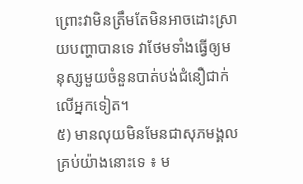ព្រោះវាមិនត្រឹមតែមិនអាចដោះស្រាយបញ្ហាបានទេ វាថែមទាំងធ្វើឲ្យមនុស្សមួយចំនួនបាត់បង់ជំនឿជាក់លើអ្នកទៀត។
៥) មានលុយមិនមែនជាសុភមង្គលគ្រប់យ៉ាងនោះទេ ៖ ម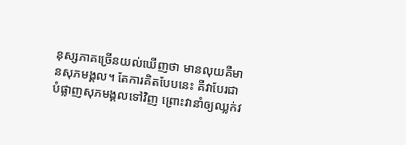នុស្សភាគច្រើនយល់ឃើញថា មានលុយគឺមានសុភមង្គល។ តែការគិតបែបនេះ គឺវាបែរជាបំផ្លាញសុភមង្គលទៅវិញ ព្រោះវានាំឲ្យឈ្លក់វ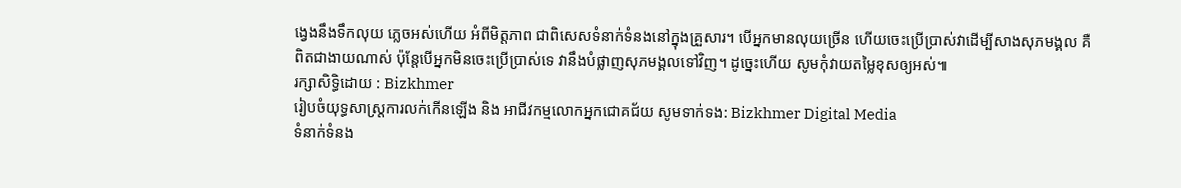ង្វេងនឹងទឹកលុយ ភ្លេចអស់ហើយ អំពីមិត្តភាព ជាពិសេសទំនាក់ទំនងនៅក្នុងគ្រួសារ។ បើអ្នកមានលុយច្រើន ហើយចេះប្រើប្រាស់វាដើម្បីសាងសុភមង្គល គឺពិតជាងាយណាស់ ប៉ុន្តែបើអ្នកមិនចេះប្រើប្រាស់ទេ វានឹងបំផ្លាញសុភមង្គលទៅវិញ។ ដូច្នេះហើយ សូមកុំវាយតម្លៃខុសឲ្យអស់៕
រក្សាសិទ្ធិដោយ : Bizkhmer
រៀបចំយុទ្ធសាស្រ្តការលក់កើនឡើង និង អាជីវកម្មលោកអ្នកជោគជ័យ សូមទាក់ទង: Bizkhmer Digital Media
ទំនាក់ទំនង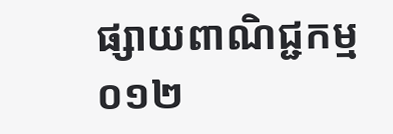ផ្សាយពាណិជ្ជកម្ម ០១២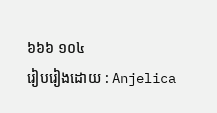៦៦៦ ១០៤
រៀបរៀងដោយ : Anjelica